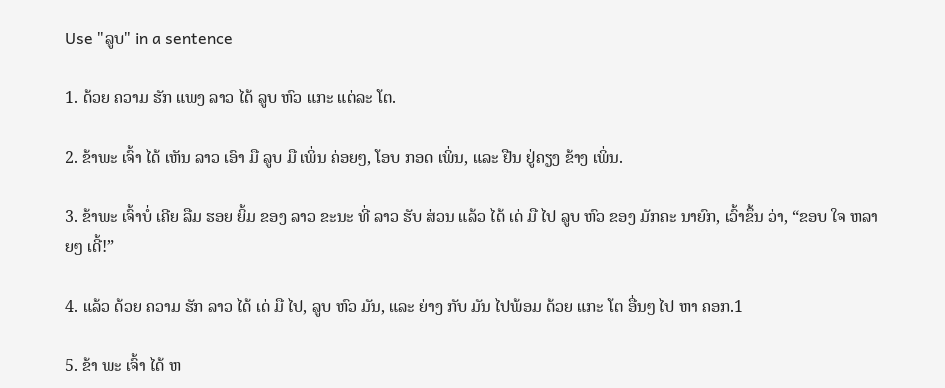Use "ລູບ" in a sentence

1. ດ້ວຍ ຄວາມ ຮັກ ແພງ ລາວ ໄດ້ ລູບ ຫົວ ແກະ ແຕ່ລະ ໂຕ.

2. ຂ້າພະ ເຈົ້າ ໄດ້ ເຫັນ ລາວ ເອົາ ມື ລູບ ມື ເພິ່ນ ຄ່ອຍໆ, ໂອບ ກອດ ເພິ່ນ, ແລະ ຢືນ ຢູ່ຄຽງ ຂ້າງ ເພິ່ນ.

3. ຂ້າພະ ເຈົ້າບໍ່ ເຄີຍ ລືມ ຮອຍ ຍິ້ມ ຂອງ ລາວ ຂະນະ ທີ່ ລາວ ຮັບ ສ່ວນ ແລ້ວ ໄດ້ ເດ່ ມື ໄປ ລູບ ຫົວ ຂອງ ມັກຄະ ນາຍົກ, ເວົ້າຂຶ້ນ ວ່າ, “ຂອບ ໃຈ ຫລາຍໆ ເດີ້!”

4. ແລ້ວ ດ້ວຍ ຄວາມ ຮັກ ລາວ ໄດ້ ເດ່ ມື ໄປ, ລູບ ຫົວ ມັນ, ແລະ ຍ່າງ ກັບ ມັນ ໄປພ້ອມ ດ້ວຍ ແກະ ໂຕ ອື່ນໆ ໄປ ຫາ ຄອກ.1

5. ຂ້າ ພະ ເຈົ້າ ໄດ້ ຫ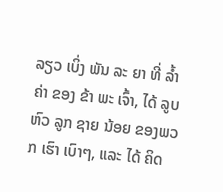ລຽວ ເບິ່ງ ພັນ ລະ ຍາ ທີ່ ລ້ຳ ຄ່າ ຂອງ ຂ້າ ພະ ເຈົ້າ, ໄດ້ ລູບ ຫົວ ລູກ ຊາຍ ນ້ອຍ ຂອງພວກ ເຮົາ ເບົາໆ, ແລະ ໄດ້ ຄິດ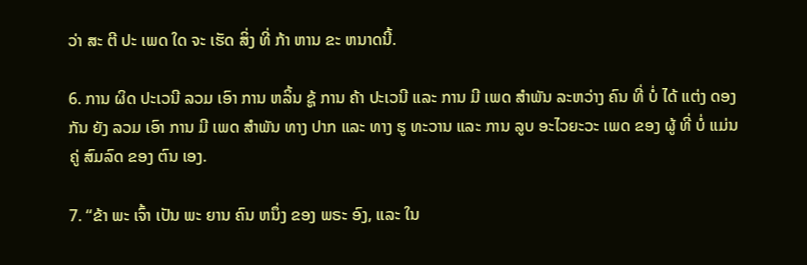ວ່າ ສະ ຕີ ປະ ເພດ ໃດ ຈະ ເຮັດ ສິ່ງ ທີ່ ກ້າ ຫານ ຂະ ຫນາດນີ້.

6. ການ ຜິດ ປະເວນີ ລວມ ເອົາ ການ ຫລິ້ນ ຊູ້ ການ ຄ້າ ປະເວນີ ແລະ ການ ມີ ເພດ ສໍາພັນ ລະຫວ່າງ ຄົນ ທີ່ ບໍ່ ໄດ້ ແຕ່ງ ດອງ ກັນ ຍັງ ລວມ ເອົາ ການ ມີ ເພດ ສໍາພັນ ທາງ ປາກ ແລະ ທາງ ຮູ ທະວານ ແລະ ການ ລູບ ອະໄວຍະວະ ເພດ ຂອງ ຜູ້ ທີ່ ບໍ່ ແມ່ນ ຄູ່ ສົມລົດ ຂອງ ຕົນ ເອງ.

7. “ຂ້າ ພະ ເຈົ້າ ເປັນ ພະ ຍານ ຄົນ ຫນຶ່ງ ຂອງ ພຣະ ອົງ, ແລະ ໃນ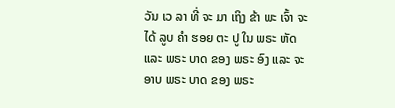ວັນ ເວ ລາ ທີ່ ຈະ ມາ ເຖິງ ຂ້າ ພະ ເຈົ້າ ຈະ ໄດ້ ລູບ ຄໍາ ຮອຍ ຕະ ປູ ໃນ ພຣະ ຫັດ ແລະ ພຣະ ບາດ ຂອງ ພຣະ ອົງ ແລະ ຈະ ອາບ ພຣະ ບາດ ຂອງ ພຣະ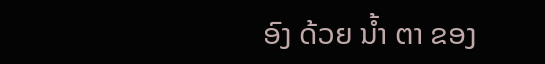ອົງ ດ້ວຍ ນ້ຳ ຕາ ຂອງ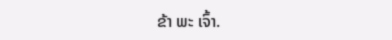ຂ້າ ພະ ເຈົ້າ.